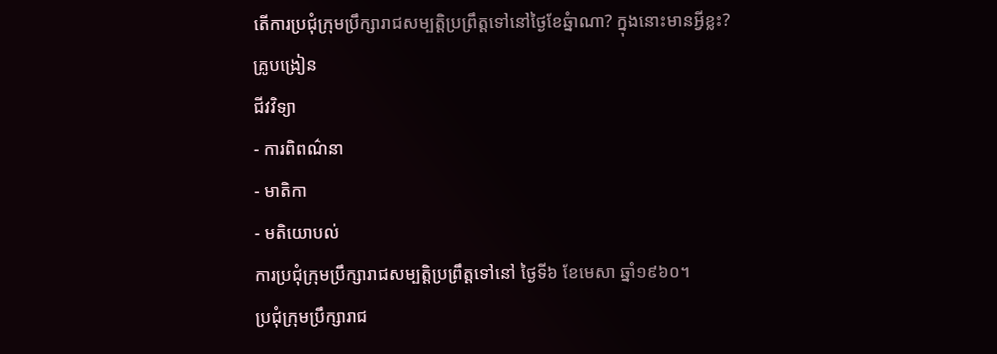តើការប្រជុំក្រុមប្រឹក្សារាជសម្បត្តិប្រព្រឹត្តទៅនៅថ្ងៃខែឆ្នំាណា? ក្នុងនោះមានអ្វីខ្លះ?
គ្រូបង្រៀន
ជីវវិទ្យា
- ការពិពណ៌នា
- មាតិកា
- មតិយោបល់
ការប្រជុំក្រុមប្រឹក្សារាជសម្បត្តិប្រព្រឹត្តទៅនៅ ថ្ងៃទី៦ ខែមេសា ឆ្នាំ១៩៦០។
ប្រជុំក្រុមប្រឹក្សារាជ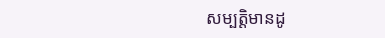សម្បត្តិមានដូ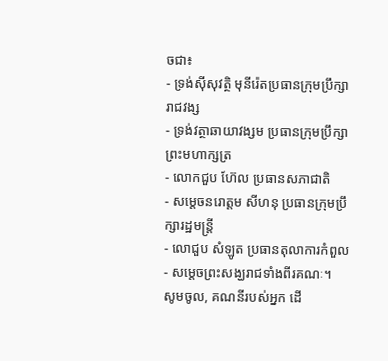ចជា៖
- ទ្រង់ស៊ីសុវត្ថិ មុនីរ៉េតប្រធានក្រុមប្រឹក្សារាជវង្ស
- ទ្រង់វត្ថាឆាយាវង្សម ប្រធានក្រុមប្រឹក្សាព្រះមហាក្សត្រ
- លោកជួប ហ៊ែល ប្រធានសភាជាតិ
- សម្តេចនរោត្តម សីហនុ ប្រធានក្រុមប្រឹក្សារដ្ឋមន្រ្តី
- លោជួប សំឡូត ប្រធានតុលាការកំពួល
- សម្តេចព្រះសង្ឃរាជទាំងពីរគណៈ។
សូមចូល, គណនីរបស់អ្នក ដើ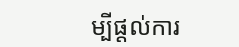ម្បីផ្តល់ការ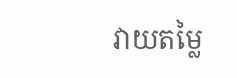វាយតម្លៃ